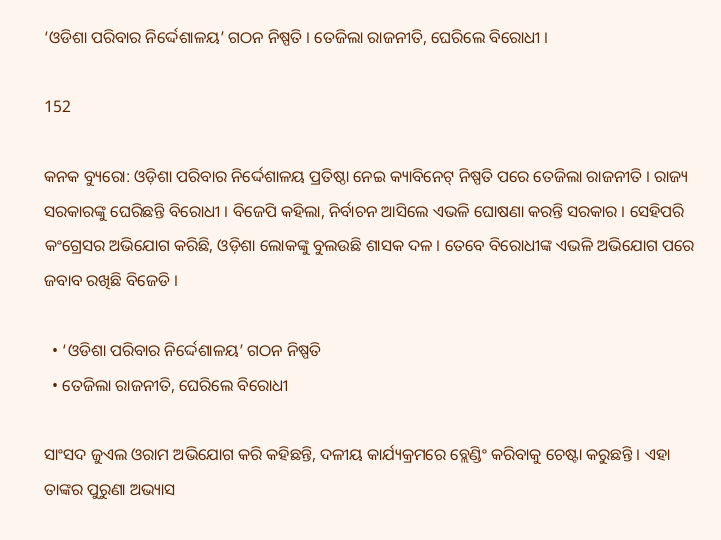‘ଓଡିଶା ପରିବାର ନିର୍ଦ୍ଦେଶାଳୟ’ ଗଠନ ନିଷ୍ପତି । ତେଜିଲା ରାଜନୀତି, ଘେରିଲେ ବିରୋଧୀ ।

152

କନକ ବ୍ୟୁରୋ: ଓଡ଼ିଶା ପରିବାର ନିର୍ଦ୍ଦେଶାଳୟ ପ୍ରତିଷ୍ଠା ନେଇ କ୍ୟାବିନେଟ୍ ନିଷ୍ପତି ପରେ ତେଜିଲା ରାଜନୀତି । ରାଜ୍ୟ ସରକାରଙ୍କୁ ଘେରିଛନ୍ତି ବିରୋଧୀ । ବିଜେପି କହିଲା, ନିର୍ବାଚନ ଆସିଲେ ଏଭଳି ଘୋଷଣା କରନ୍ତି ସରକାର । ସେହିପରି କଂଗ୍ରେସର ଅଭିଯୋଗ କରିଛି, ଓଡ଼ିଶା ଲୋକଙ୍କୁ ବୁଲଉଛି ଶାସକ ଦଳ । ତେବେ ବିରୋଧୀଙ୍କ ଏଭଳି ଅଭିଯୋଗ ପରେ ଜବାବ ରଖିଛି ବିଜେଡି ।

  • ‘ଓଡିଶା ପରିବାର ନିର୍ଦ୍ଦେଶାଳୟ’ ଗଠନ ନିଷ୍ପତି
  • ତେଜିଲା ରାଜନୀତି, ଘେରିଲେ ବିରୋଧୀ

ସାଂସଦ ଜୁଏଲ ଓରାମ ଅଭିଯୋଗ କରି କହିଛନ୍ତି, ଦଳୀୟ କାର୍ଯ୍ୟକ୍ରମରେ ବ୍ଲେଣ୍ଡିଂ କରିବାକୁ ଚେଷ୍ଟା କରୁଛନ୍ତି । ଏହା ତାଙ୍କର ପୁରୁଣା ଅଭ୍ୟାସ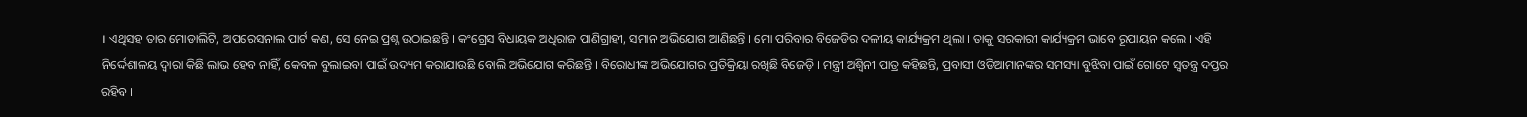। ଏଥିସହ ତାର ମୋଡାଲିଟି, ଅପରେସନାଲ ପାର୍ଟ କଣ, ସେ ନେଇ ପ୍ରଶ୍ନ ଉଠାଇଛନ୍ତି । କଂଗ୍ରେସ ବିଧାୟକ ଅଧିରାଜ ପାଣିଗ୍ରାହୀ, ସମାନ ଅଭିଯୋଗ ଆଣିଛନ୍ତି । ମୋ ପରିବାର ବିଜେଡିର ଦଳୀୟ କାର୍ଯ୍ୟକ୍ରମ ଥିଲା । ତାକୁ ସରକାରୀ କାର୍ଯ୍ୟକ୍ରମ ଭାବେ ରୂପାୟନ କଲେ । ଏହି ନିର୍ଦ୍ଦେଶାଳୟ ଦ୍ୱାରା କିଛି ଲାଭ ହେବ ନାହିଁ, କେବଳ ବୁଲାଇବା ପାଇଁ ଉଦ୍ୟମ କରାଯାଉଛି ବୋଲି ଅଭିଯୋଗ କରିଛନ୍ତି । ବିରୋଧୀଙ୍କ ଅଭିଯୋଗର ପ୍ରତିକ୍ରିୟା ରଖିଛି ବିଜେଡ଼ି । ମନ୍ତ୍ରୀ ଅଶ୍ୱିନୀ ପାତ୍ର କହିଛନ୍ତି, ପ୍ରବାସୀ ଓଡିଆମାନଙ୍କର ସମସ୍ୟା ବୁଝିବା ପାଇଁ ଗୋଟେ ସ୍ୱତନ୍ତ୍ର ଦପ୍ତର ରହିବ ।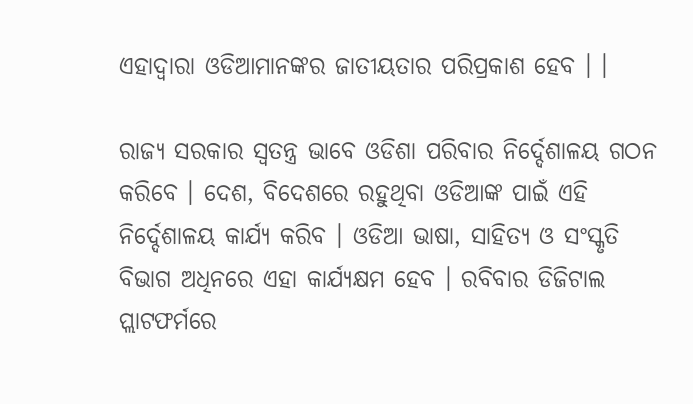ଏହାଦ୍ୱାରା ଓଡିଆମାନଙ୍କର ଜାତୀୟତାର ପରିପ୍ରକାଶ ହେବ । ।

ରାଜ୍ୟ ସରକାର ସ୍ୱତନ୍ତ୍ର ଭାବେ ଓଡିଶା ପରିବାର ନିର୍ଦ୍ଦେଶାଳୟ ଗଠନ କରିବେ । ଦେଶ, ବିଦେଶରେ ରହୁଥିବା ଓଡିଆଙ୍କ ପାଇଁ ଏହି ନିର୍ଦ୍ଦେଶାଳୟ କାର୍ଯ୍ୟ କରିବ । ଓଡିଆ ଭାଷା, ସାହିତ୍ୟ ଓ ସଂସ୍କୃତି ବିଭାଗ ଅଧିନରେ ଏହା କାର୍ଯ୍ୟକ୍ଷମ ହେବ । ରବିବାର ଡିଜିଟାଲ ପ୍ଲାଟଫର୍ମରେ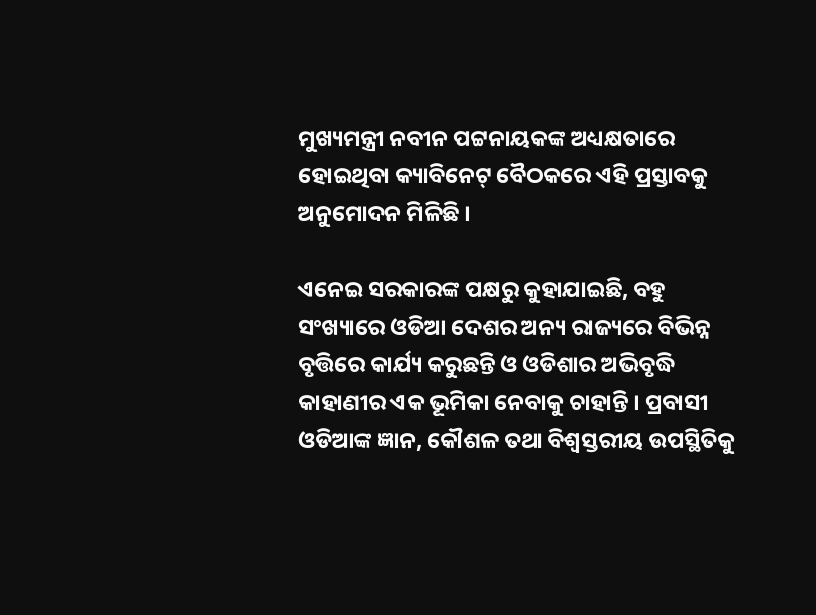ମୁଖ୍ୟମନ୍ତ୍ରୀ ନବୀନ ପଟ୍ଟନାୟକଙ୍କ ଅଧ୍ୟକ୍ଷତାରେ ହୋଇଥିବା କ୍ୟାବିନେଟ୍ ବୈଠକରେ ଏହି ପ୍ରସ୍ତାବକୁ ଅନୁମୋଦନ ମିଳିଛି ।

ଏନେଇ ସରକାରଙ୍କ ପକ୍ଷରୁ କୁହାଯାଇଛି, ବହୁ ସଂଖ୍ୟାରେ ଓଡିଆ ଦେଶର ଅନ୍ୟ ରାଜ୍ୟରେ ବିଭିନ୍ନ ବୃତ୍ତିରେ କାର୍ଯ୍ୟ କରୁଛନ୍ତି ଓ ଓଡିଶାର ଅଭିବୃଦ୍ଧି କାହାଣୀର ଏକ ଭୂମିକା ନେବାକୁ ଚାହାନ୍ତି । ପ୍ରବାସୀ ଓଡିଆଙ୍କ ଜ୍ଞାନ, କୌଶଳ ତଥା ବିଶ୍ୱସ୍ତରୀୟ ଉପସ୍ଥିତିକୁ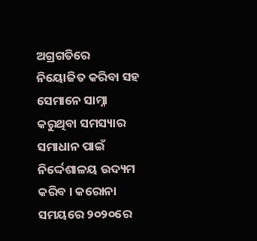ଅଗ୍ରଗତିରେ ନିୟୋଜିତ କରିବା ସହ ସେମାନେ ସାମ୍ନା କରୁଥିବା ସମସ୍ୟାର ସମାଧାନ ପାଇଁ ନିର୍ଦ୍ଦେଶାଳୟ ଉଦ୍ୟମ କରିବ । କରୋନା ସମୟରେ ୨୦୨୦ରେ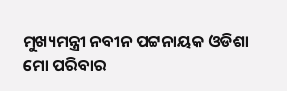ମୁଖ୍ୟମନ୍ତ୍ରୀ ନବୀନ ପଟ୍ଟନାୟକ ଓଡିଶା ମୋ ପରିବାର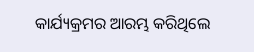କାର୍ଯ୍ୟକ୍ରମର ଆରମ୍ଭ କରିଥିଲେ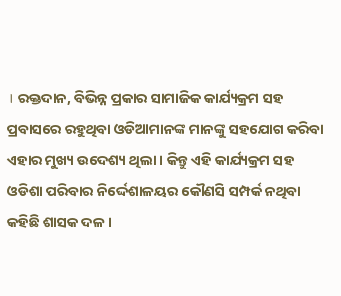। ରକ୍ତଦାନ, ବିଭିନ୍ନ ପ୍ରକାର ସାମାଜିକ କାର୍ଯ୍ୟକ୍ରମ ସହ ପ୍ରବାସରେ ରହୁଥିବା ଓଡିଆମାନଙ୍କ ମାନଙ୍କୁ ସହଯୋଗ କରିବା ଏହାର ମୁଖ୍ୟ ଉଦେଶ୍ୟ ଥିଲା । କିନ୍ତୁ ଏହି କାର୍ଯ୍ୟକ୍ରମ ସହ ଓଡିଶା ପରିବାର ନିର୍ଦ୍ଦେଶାଳୟର କୌଣସି ସମ୍ପର୍କ ନଥିବା କହିଛି ଶାସକ ଦଳ ।